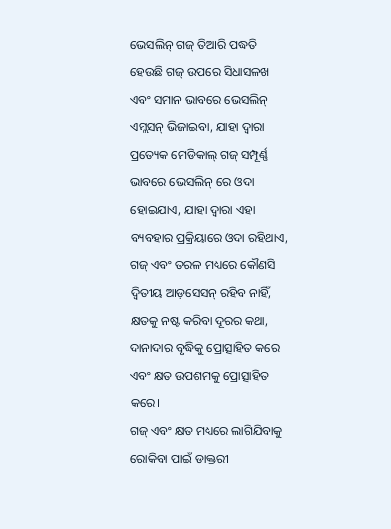ଭେସଲିନ୍ ଗଜ୍ ତିଆରି ପଦ୍ଧତି ହେଉଛି ଗଜ୍ ଉପରେ ସିଧାସଳଖ ଏବଂ ସମାନ ଭାବରେ ଭେସଲିନ୍ ଏମ୍ଲସନ୍ ଭିଜାଇବା, ଯାହା ଦ୍ୱାରା ପ୍ରତ୍ୟେକ ମେଡିକାଲ୍ ଗଜ୍ ସମ୍ପୂର୍ଣ୍ଣ ଭାବରେ ଭେସଲିନ୍ ରେ ଓଦା ହୋଇଯାଏ, ଯାହା ଦ୍ୱାରା ଏହା ବ୍ୟବହାର ପ୍ରକ୍ରିୟାରେ ଓଦା ରହିଥାଏ, ଗଜ୍ ଏବଂ ତରଳ ମଧ୍ୟରେ କୌଣସି ଦ୍ୱିତୀୟ ଆଡ଼ସେସନ୍ ରହିବ ନାହିଁ, କ୍ଷତକୁ ନଷ୍ଟ କରିବା ଦୂରର କଥା, ଦାନାଦାର ବୃଦ୍ଧିକୁ ପ୍ରୋତ୍ସାହିତ କରେ ଏବଂ କ୍ଷତ ଉପଶମକୁ ପ୍ରୋତ୍ସାହିତ କରେ।
ଗଜ୍ ଏବଂ କ୍ଷତ ମଧ୍ୟରେ ଲାଗିଯିବାକୁ ରୋକିବା ପାଇଁ ଡାକ୍ତରୀ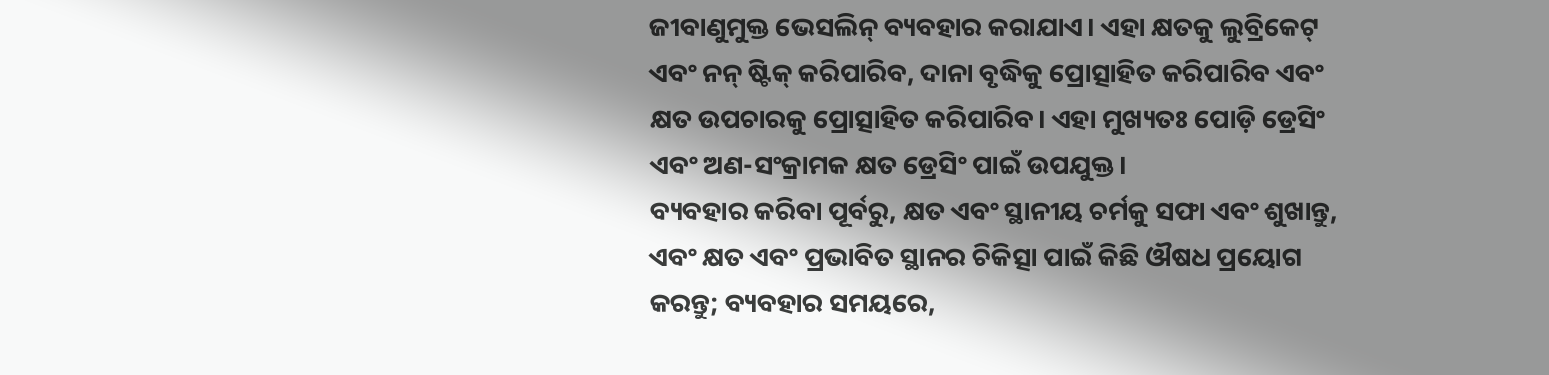ଜୀବାଣୁମୁକ୍ତ ଭେସଲିନ୍ ବ୍ୟବହାର କରାଯାଏ। ଏହା କ୍ଷତକୁ ଲୁବ୍ରିକେଟ୍ ଏବଂ ନନ୍ ଷ୍ଟିକ୍ କରିପାରିବ, ଦାନା ବୃଦ୍ଧିକୁ ପ୍ରୋତ୍ସାହିତ କରିପାରିବ ଏବଂ କ୍ଷତ ଉପଚାରକୁ ପ୍ରୋତ୍ସାହିତ କରିପାରିବ। ଏହା ମୁଖ୍ୟତଃ ପୋଡ଼ି ଡ୍ରେସିଂ ଏବଂ ଅଣ-ସଂକ୍ରାମକ କ୍ଷତ ଡ୍ରେସିଂ ପାଇଁ ଉପଯୁକ୍ତ।
ବ୍ୟବହାର କରିବା ପୂର୍ବରୁ, କ୍ଷତ ଏବଂ ସ୍ଥାନୀୟ ଚର୍ମକୁ ସଫା ଏବଂ ଶୁଖାନ୍ତୁ, ଏବଂ କ୍ଷତ ଏବଂ ପ୍ରଭାବିତ ସ୍ଥାନର ଚିକିତ୍ସା ପାଇଁ କିଛି ଔଷଧ ପ୍ରୟୋଗ କରନ୍ତୁ; ବ୍ୟବହାର ସମୟରେ,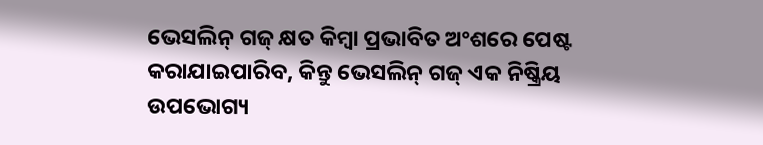ଭେସଲିନ୍ ଗଜ୍ କ୍ଷତ କିମ୍ବା ପ୍ରଭାବିତ ଅଂଶରେ ପେଷ୍ଟ କରାଯାଇପାରିବ, କିନ୍ତୁ ଭେସଲିନ୍ ଗଜ୍ ଏକ ନିଷ୍କ୍ରିୟ ଉପଭୋଗ୍ୟ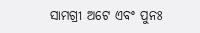ସାମଗ୍ରୀ ଅଟେ ଏବଂ ପୁନଃ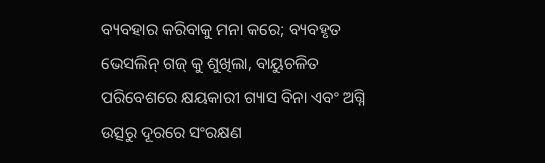ବ୍ୟବହାର କରିବାକୁ ମନା କରେ; ବ୍ୟବହୃତ ଭେସଲିନ୍ ଗଜ୍ କୁ ଶୁଖିଲା, ବାୟୁଚଳିତ ପରିବେଶରେ କ୍ଷୟକାରୀ ଗ୍ୟାସ ବିନା ଏବଂ ଅଗ୍ନି ଉତ୍ସରୁ ଦୂରରେ ସଂରକ୍ଷଣ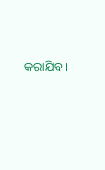କରାଯିବ।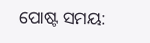ପୋଷ୍ଟ ସମୟ: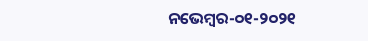ନଭେମ୍ବର-୦୧-୨୦୨୧